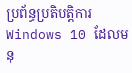ប្រព័ន្ធប្រតិបត្តិការ Windows 10 ដែលមនុ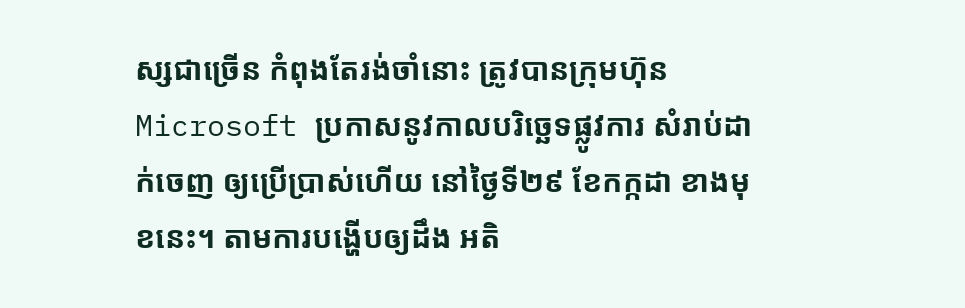ស្សជាច្រើន កំពុងតែរង់ចាំនោះ ត្រូវបានក្រុមហ៊ុន Microsoft ប្រកាសនូវកាលបរិច្ឆេទផ្លូវការ សំរាប់ដាក់ចេញ ឲ្យប្រើប្រាស់ហើយ នៅថ្ងៃទី២៩ ខែកក្កដា ខាងមុខនេះ។ តាមការបង្ហើបឲ្យដឹង អតិ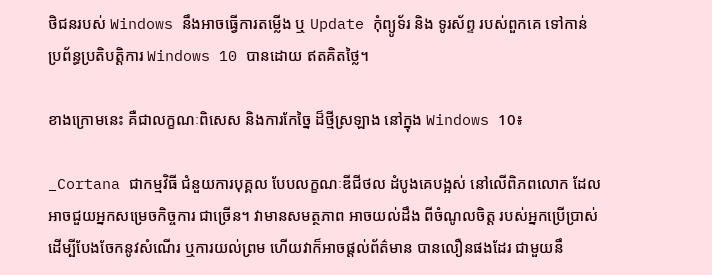ថិជនរបស់ Windows នឹងអាចធ្វើការតម្លើង ឬ Update កុំព្យូទ័រ និង ទូរស័ព្ទ របស់ពួកគេ ទៅកាន់ ប្រព័ន្ធប្រតិបត្តិការ Windows 10 បានដោយ ឥតគិតថ្លៃ។

ខាងក្រោមនេះ គឺជាលក្ខណៈពិសេស និងការកែច្នៃ ដ៏ថ្មីស្រឡាង នៅក្នុង Windows 10៖

_Cortana ជាកម្មវិធី ជំនួយការបុគ្គល បែបលក្ខណៈឌីជីថល ដំបូងគេបង្អស់ នៅលើពិភពលោក ដែលអាចជួយអ្នកសម្រេចកិច្ចការ ជាច្រើន។ វាមានសមត្ថភាព អាចយល់ដឹង ពីចំណូលចិត្ត របស់អ្នកប្រើប្រាស់ ដើម្បីបែងចែកនូវសំណើរ ឬការយល់ព្រម ហើយវាក៏អាចផ្តល់ព័ត៌មាន បានលឿនផងដែរ ជាមួយនឹ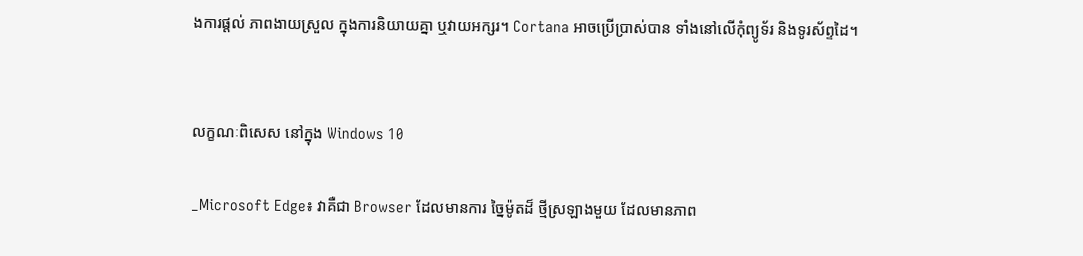ងការផ្តល់ ភាពងាយស្រួល ក្នុងការនិយាយគ្នា ឬវាយអក្សរ។ Cortana អាចប្រើប្រាស់បាន ទាំងនៅលើកុំព្យូទ័រ និងទូរស័ព្ទដៃ។


លក្ខណៈពិសេស នៅក្នុង Windows 10

_Microsoft Edge៖ វាគឺជា Browser ដែលមានការ ច្នៃម៉ូតដ៏ ថ្មីស្រឡាងមួយ ដែលមានភាព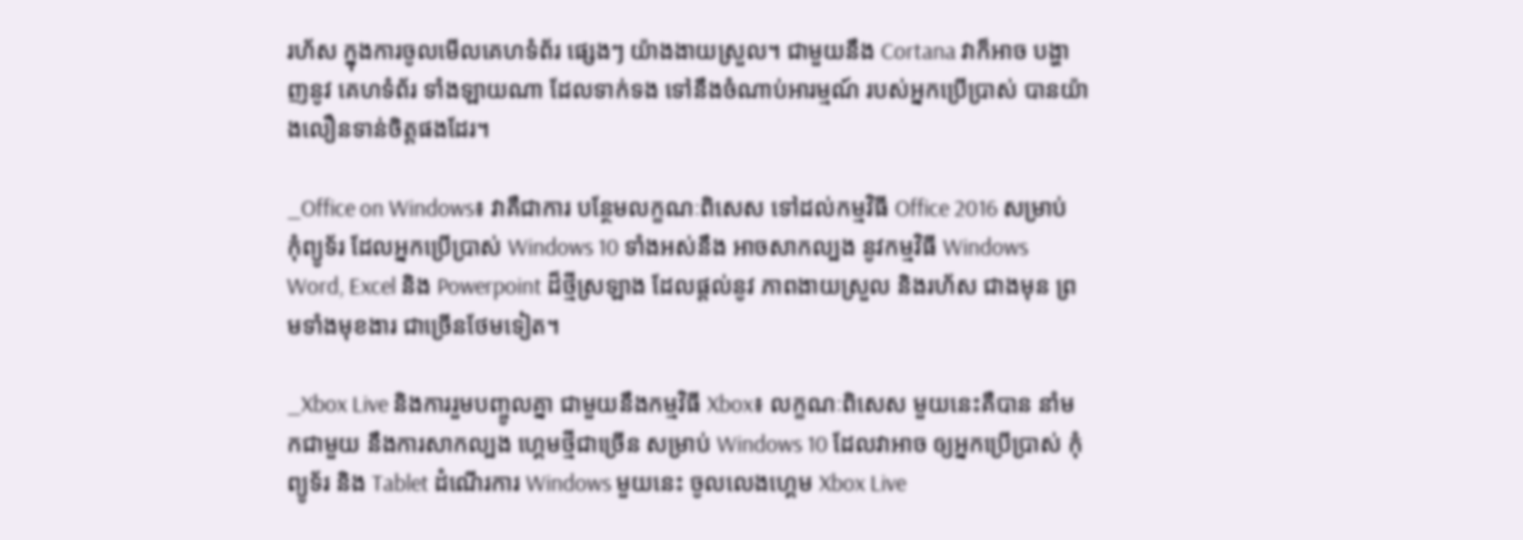រហ័ស ក្នុងការចូលមើលគេហទំព័រ ផ្សេងៗ យ៉ាងងាយស្រួល។ ជាមួយនឹង Cortana វាក៏អាច បង្ហាញនូវ គេហទំព័រ ទាំងឡាយណា ដែលទាក់ទង ទៅនឹងចំណាប់អារម្មណ៍ របស់អ្នកប្រើប្រាស់ បានយ៉ាងលឿនទាន់ចិត្តផងដែរ។

_Office on Windows៖ វាគឺជាការ បន្ថែមលក្ខណៈពិសេស ទៅដល់កម្មវិធី Office 2016 សម្រាប់កុំព្យូទ័រ ដែលអ្នកប្រើប្រាស់ Windows 10 ទាំងអស់នឹង អាចសាកល្បង នូវកម្មវិធី Windows Word, Excel និង Powerpoint ដ៏ថ្មីស្រឡាង ដែលផ្តល់នូវ ភាពងាយស្រួល និងរហ័ស ជាងមុន ព្រមទាំងមុខងារ ជាច្រើនថែមទៀត។

_Xbox Live និងការរួមបញ្ចូលគ្នា ជាមួយនឹងកម្មវិធី Xbox៖ លក្ខណៈពិសេស មួយនេះគឺបាន នាំមកជាមួយ នឹងការសាកល្បង ហ្គេមថ្មីជាច្រើន សម្រាប់ Windows 10 ដែលវាអាច ឲ្យអ្នកប្រើប្រាស់ កុំព្យូទ័រ និង Tablet ដំណើរការ Windows មួយនេះ ចូលលេងហ្គេម Xbox Live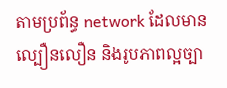តាមប្រព័ន្ធ network ដែលមានល្បឿនលឿន និងរូបភាពល្អច្បា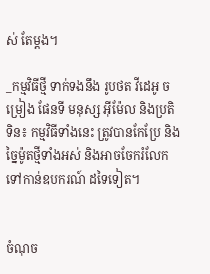ស់ តែម្តង។

_កម្មវិធីថ្មី ទាក់ទងនឹង រូបថត វីដេអូ ចម្រៀង ផែនទី មនុស្ស អ៊ីម៉ែល និងប្រតិទិន៖ កម្មវិធីទាំងនេះ ត្រូវបានកែប្រែ និងច្នៃម៉ូតថ្មីទាំងអស់ និងអាចចែករំលែក ទៅកាន់ឧបករណ៍ ដទៃទៀត។


ចំណុច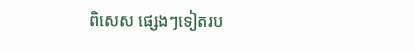ពិសេស ផ្សេងៗទៀតរប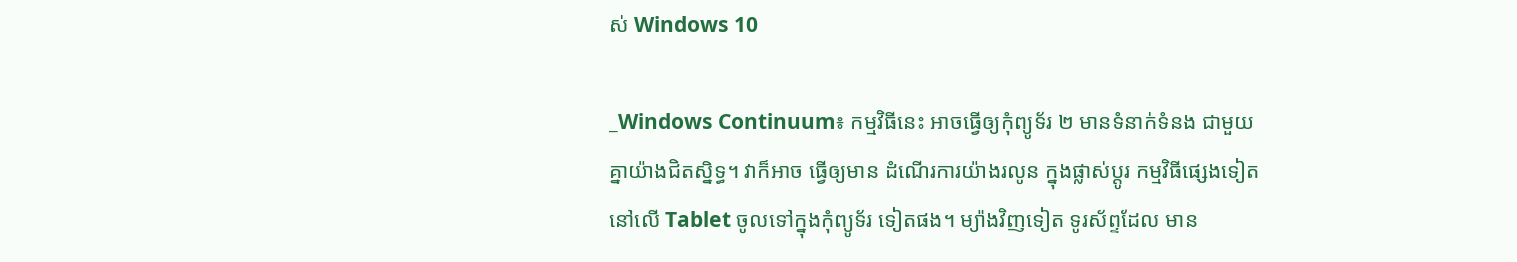ស់ Windows 10

_Windows Continuum៖ កម្មវិធីនេះ អាចធ្វើឲ្យកុំព្យូទ័រ ២ មានទំនាក់ទំនង ជាមួយគ្នាយ៉ាងជិតស្និទ្ធ។ វាក៏អាច ធ្វើឲ្យមាន ដំណើរការយ៉ាងរលូន ក្នុងផ្លាស់ប្តូរ កម្មវិធីផ្សេងទៀត នៅលើ Tablet ចូលទៅក្នុងកុំព្យូទ័រ ទៀតផង។ ម្យ៉ាងវិញទៀត ទូរស័ព្ទដែល មាន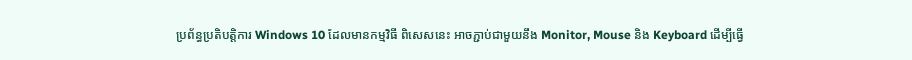ប្រព័ន្ធប្រតិបត្តិការ Windows 10 ដែលមានកម្មវិធី ពិសេសនេះ អាចភ្ជាប់ជាមួយនឹង Monitor, Mouse និង Keyboard ដើម្បីធ្វើ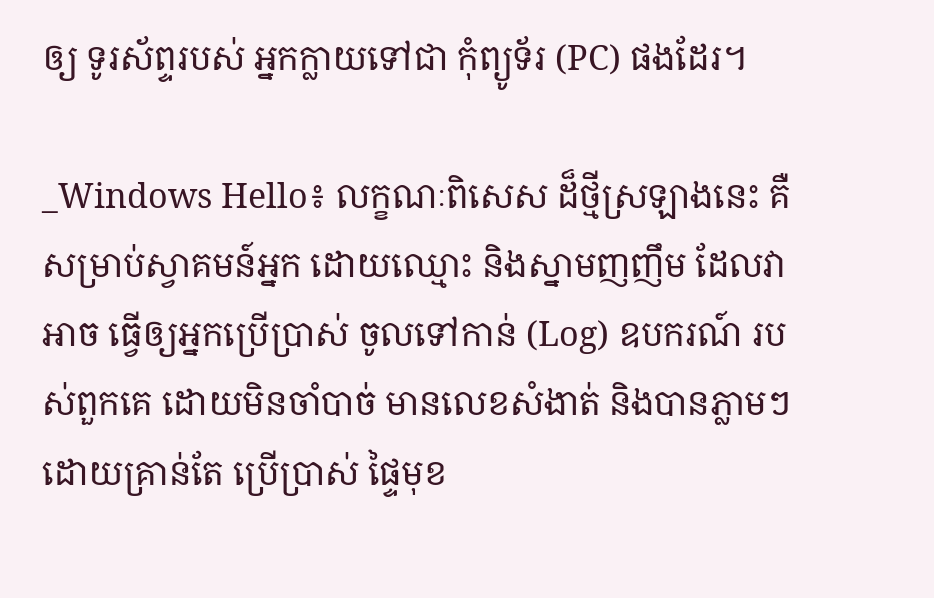ឲ្យ ទូរស័ព្ទរបស់ អ្នកក្លាយទៅជា កុំព្យូទ័រ (PC) ផងដែរ។

_Windows Hello៖ លក្ខណៈពិសេស ដ៏ថ្មីស្រឡាងនេះ គឺសម្រាប់ស្វាគមន៍អ្នក ដោយឈ្មោះ និងស្នាមញញឹម ដែលវាអាច ធ្វើឲ្យអ្នកប្រើប្រាស់ ចូលទៅកាន់ (Log) ឧបករណ៍ របស់ពួកគេ ដោយមិនចាំបាច់ មានលេខសំងាត់ និងបានភ្លាមៗ ដោយគ្រាន់តែ ប្រើប្រាស់ ផ្ទៃមុខ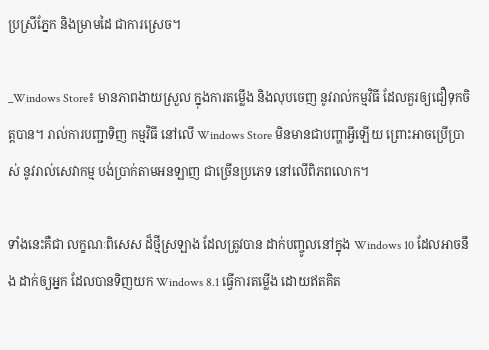ប្រស្រីភ្នែក និងម្រាមដៃ ជាការស្រេច។

_Windows Store៖ មានភាពងាយស្រួល ក្នុងការតម្លើង និងលុបចេញ នូវរាល់កម្មវិធី ដែលគួរឲ្យជឿទុកចិត្តបាន។ រាល់ការបញ្ជាទិញ កម្មវិធី នៅលើ Windows Store មិនមានជាបញ្ហាអ្វីឡើយ ព្រោះអាចប្រើប្រាស់ នូវរាល់សេវាកម្ម បង់ប្រាក់តាមអនឡាញ ជាច្រើនប្រភេទ នៅលើពិភពលោក។

ទាំងនេះគឺជា លក្ខណៈពិសេស ដ៏ថ្មីស្រឡាង ដែលត្រូវបាន ដាក់បញ្ចូលនៅក្នុង Windows 10 ដែលអាចនឹង ដាក់ឲ្យអ្នក ដែលបានទិញយក Windows 8.1 ធ្វើការតម្លើង ដោយឥតគិត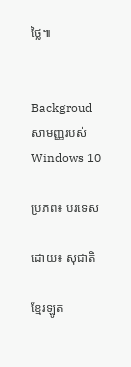ថ្លៃ៕


Backgroud សាមញ្ញរបស់ Windows 10

ប្រភព៖ បរទេស

ដោយ៖ សុជាតិ

ខ្មែរឡូត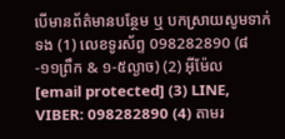បើមានព័ត៌មានបន្ថែម ឬ បកស្រាយសូមទាក់ទង (1) លេខទូរស័ព្ទ 098282890 (៨-១១ព្រឹក & ១-៥ល្ងាច) (2) អ៊ីម៉ែល [email protected] (3) LINE, VIBER: 098282890 (4) តាមរ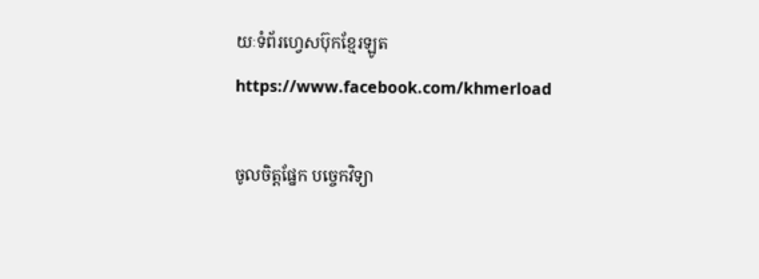យៈទំព័រហ្វេសប៊ុកខ្មែរឡូត https://www.facebook.com/khmerload

ចូលចិត្តផ្នែក បច្ចេកវិទ្យា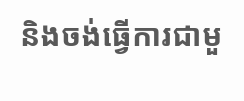និងចង់ធ្វើការជាមួ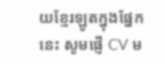យខ្មែរឡូតក្នុងផ្នែកនេះ សូមផ្ញើ CV ម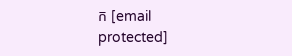ក [email protected]